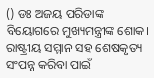() ଡଃ ଅଜୟ ପରିଡାଙ୍କ ବିୟୋଗରେ ମୁଖ୍ୟମନ୍ତ୍ରୀଙ୍କ ଶୋକ।
ରାଷ୍ଟ୍ରୀୟ ସମ୍ମାନ ସହ ଶେଷକୃତ୍ୟ ସଂପନ୍ନ କରିବା ପାଇଁ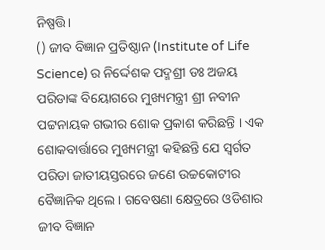ନିଷ୍ପତ୍ତି।
() ଜୀବ ବିଜ୍ଞାନ ପ୍ରତିଷ୍ଠାନ (Institute of Life Science) ର ନିର୍ଦ୍ଦେଶକ ପଦ୍ମଶ୍ରୀ ଡଃ ଅଜୟ ପରିଡାଙ୍କ ବିୟୋଗରେ ମୁଖ୍ୟମନ୍ତ୍ରୀ ଶ୍ରୀ ନବୀନ ପଟ୍ଟନାୟକ ଗଭୀର ଶୋକ ପ୍ରକାଶ କରିଛନ୍ତି । ଏକ ଶୋକବାର୍ତ୍ତାରେ ମୁଖ୍ୟମନ୍ତ୍ରୀ କହିଛନ୍ତି ଯେ ସ୍ବର୍ଗତ ପରିଡା ଜାତୀୟସ୍ତରରେ ଜଣେ ଉଚ୍ଚକୋଟୀର ବୈଜ୍ଞାନିକ ଥିଲେ । ଗବେଷଣା କ୍ଷେତ୍ରରେ ଓଡିଶାର ଜୀବ ବିଜ୍ଞାନ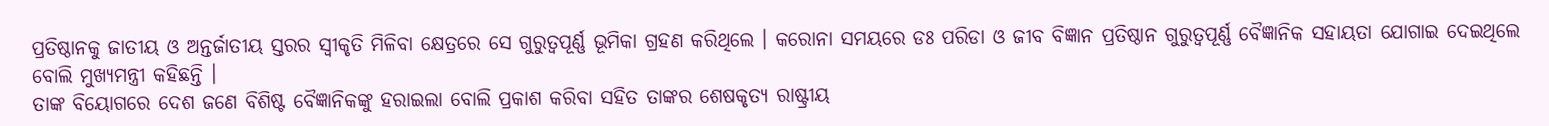ପ୍ରତିଷ୍ଠାନକୁ ଜାତୀୟ ଓ ଅନ୍ତର୍ଜାତୀୟ ସ୍ତରର ସ୍ବୀକୃତି ମିଳିବା କ୍ଷେତ୍ରରେ ସେ ଗୁରୁତ୍ବପୂର୍ଣ୍ଣ ଭୂମିକା ଗ୍ରହଣ କରିଥିଲେ । କରୋନା ସମୟରେ ଡଃ ପରିଡା ଓ ଜୀବ ବିଜ୍ଞାନ ପ୍ରତିଷ୍ଠାନ ଗୁରୁତ୍ବପୂର୍ଣ୍ଣ ବୈଜ୍ଞାନିକ ସହାୟତା ଯୋଗାଇ ଦେଇଥିଲେ ବୋଲି ମୁଖ୍ୟମନ୍ତ୍ରୀ କହିଛନ୍ତି ।
ତାଙ୍କ ବିୟୋଗରେ ଦେଶ ଜଣେ ବିଶିଷ୍ଟ ବୈଜ୍ଞାନିକଙ୍କୁ ହରାଇଲା ବୋଲି ପ୍ରକାଶ କରିବା ସହିତ ତାଙ୍କର ଶେଷକୃତ୍ୟ ରାଷ୍ଟ୍ରୀୟ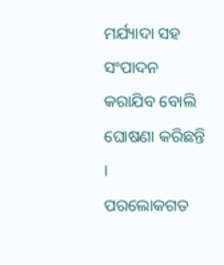ମର୍ଯ୍ୟାଦା ସହ ସଂପାଦନ କରାଯିବ ବୋଲି ଘୋଷଣା କରିଛନ୍ତି ।
ପରଲୋକଗତ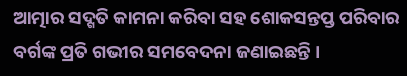ଆତ୍ମାର ସଦ୍ଗତି କାମନା କରିବା ସହ ଶୋକସନ୍ତପ୍ତ ପରିବାର ବର୍ଗଙ୍କ ପ୍ରତି ଗଭୀର ସମବେଦନା ଜଣାଇଛନ୍ତି ।